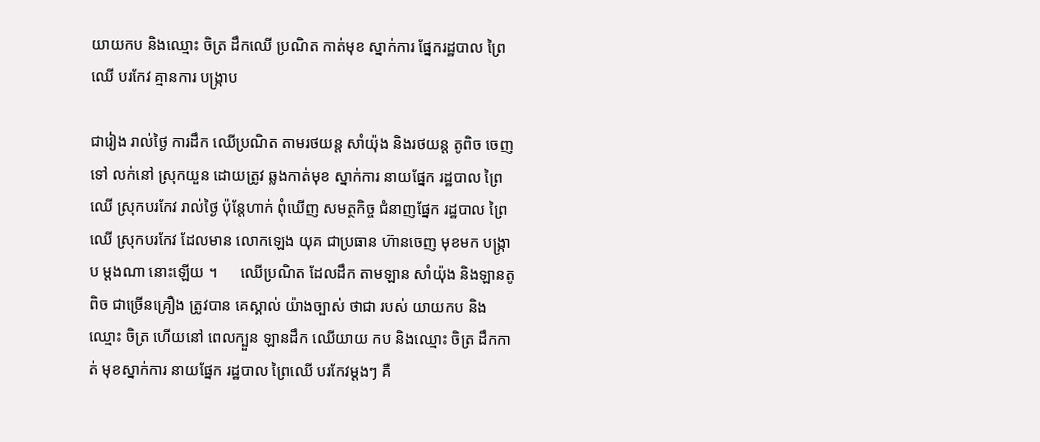យាយកប និងឈ្មោះ ចិត្រ ដឹកឈើ ប្រណិត កាត់មុខ ស្នាក់ការ ផ្នែករដ្ឋបាល ព្រៃឈើ បរកែវ គ្មានការ បង្ក្រាប

ជារៀង រាល់ថ្ងៃ ការដឹក ឈើប្រណិត តាមរថយន្ត សាំយ៉ុង និងរថយន្ត តូពិច ចេញទៅ លក់នៅ ស្រុកយួន ដោយត្រូវ ឆ្លងកាត់មុខ ស្នាក់ការ នាយផ្នែក រដ្ឋបាល ព្រៃឈើ ស្រុកបរកែវ រាល់ថ្ងៃ ប៉ុន្តែហាក់ ពុំឃើញ សមត្ថកិច្ច ជំនាញផ្នែក រដ្ឋបាល ព្រៃឈើ ស្រុកបរកែវ ដែលមាន លោកឡេង យុគ ជាប្រធាន ហ៊ានចេញ មុខមក បង្ក្រាប ម្តងណា នោះឡើយ ។      ឈើប្រណិត ដែលដឹក តាមឡាន សាំយ៉ុង និងឡានតូពិច ជាច្រើនគ្រឿង ត្រូវបាន គេស្គាល់ យ៉ាងច្បាស់ ថាជា របស់ យាយកប និងឈ្មោះ ចិត្រ ហើយនៅ ពេលក្បួន ឡានដឹក ឈើយាយ កប និងឈ្មោះ ចិត្រ ដឹកកាត់ មុខស្នាក់ការ នាយផ្នែក រដ្ឋបាល ព្រៃឈើ បរកែវម្ដងៗ គឺ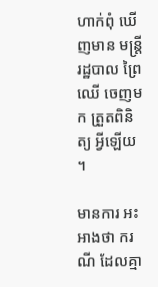ហាក់ពុំ ឃើញមាន មន្ត្រី រដ្ឋបាល ព្រៃឈើ ចេញមក ត្រួតពិនិត្យ អ្វីឡើយ ។

មានការ អះអាងថា ករណី ដែលគ្មា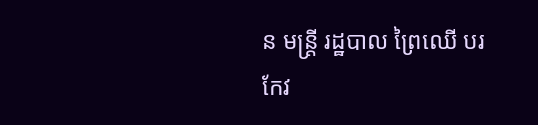ន មន្ត្រី រដ្ឋបាល ព្រៃឈើ បរកែវ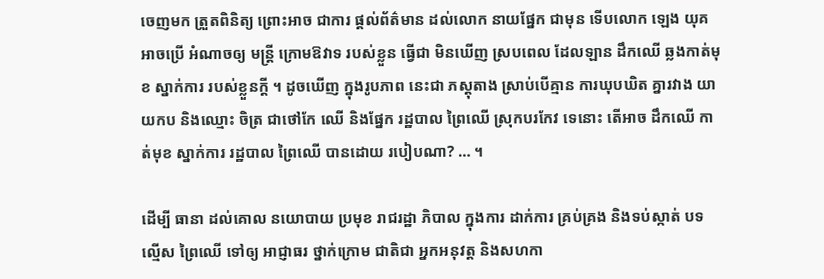ចេញមក ត្រួតពិនិត្យ ព្រោះអាច ជាការ ផ្ដល់ព័ត៌មាន ដល់លោក នាយផ្នែក ជាមុន ទើបលោក ឡេង យុគ អាចប្រើ អំណាចឲ្យ មន្ត្រី ក្រោមឱវាទ របស់ខ្លួន ធ្វើជា មិនឃើញ ស្របពេល ដែលឡាន ដឹកឈើ ឆ្លងកាត់មុខ ស្នាក់ការ របស់ខ្លួនក្តី ។ ដូចឃើញ ក្នុងរូបភាព នេះជា ភស្ដុតាង ស្រាប់បើគ្មាន ការឃុបឃិត គ្នារវាង យាយកប និងឈ្មោះ ចិត្រ ជាថៅកែ ឈើ និងផ្នែក រដ្ឋបាល ព្រៃឈើ ស្រុកបរកែវ ទេនោះ តើអាច ដឹកឈើ កាត់មុខ ស្នាក់ការ រដ្ឋបាល ព្រៃឈើ បានដោយ របៀបណា? … ។

ដើម្បី ធានា ដល់គោល នយោបាយ ប្រមុខ រាជរដ្ឋា ភិបាល ក្នុងការ ដាក់ការ គ្រប់គ្រង និងទប់ស្កាត់ បទល្មើស ព្រៃឈើ ទៅឲ្យ អាជ្ញាធរ ថ្នាក់ក្រោម ជាតិជា អ្នកអនុវត្ត និងសហកា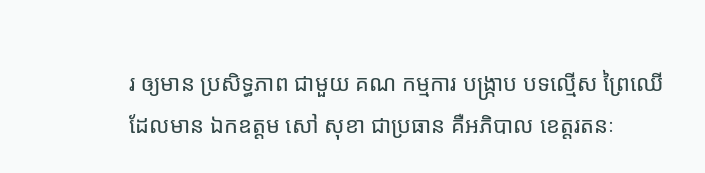រ ឲ្យមាន ប្រសិទ្ធភាព ជាមួយ គណ កម្មការ បង្ក្រាប បទល្មើស ព្រៃឈើ ដែលមាន ឯកឧត្ដម សៅ សុខា ជាប្រធាន គឺអភិបាល ខេត្តរតនៈ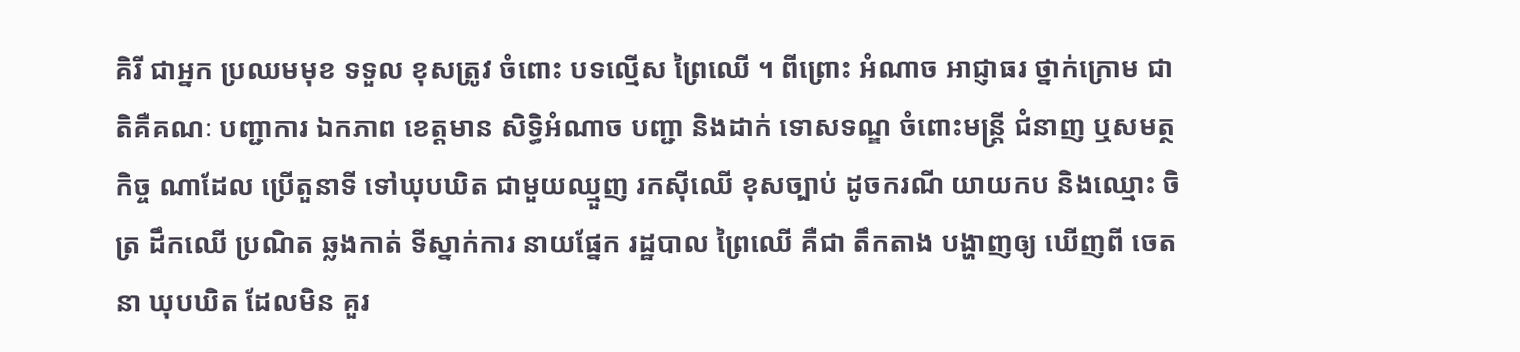គិរី ជាអ្នក ប្រឈមមុខ ទទួល ខុសត្រូវ ចំពោះ បទល្មើស ព្រៃឈើ ។ ពីព្រោះ អំណាច អាជ្ញាធរ ថ្នាក់ក្រោម ជាតិគឺគណៈ បញ្ជាការ ឯកភាព ខេត្តមាន សិទ្ធិអំណាច បញ្ជា និងដាក់ ទោសទណ្ឌ ចំពោះមន្ត្រី ជំនាញ ឬសមត្ថកិច្ច ណាដែល ប្រើតួនាទី ទៅឃុបឃិត ជាមួយឈ្មួញ រកស៊ីឈើ ខុសច្បាប់ ដូចករណី យាយកប និងឈ្មោះ ចិត្រ ដឹកឈើ ប្រណិត ឆ្លងកាត់ ទីស្នាក់ការ នាយផ្នែក រដ្ឋបាល ព្រៃឈើ គឺជា តឹកតាង បង្ហាញឲ្យ ឃើញពី ចេតនា ឃុបឃិត ដែលមិន គួរ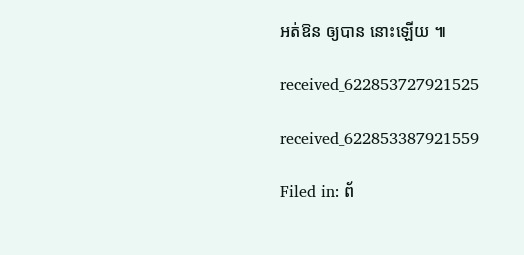អត់ឱន ឲ្យបាន នោះឡើយ ៕

received_622853727921525

received_622853387921559

Filed in: ព័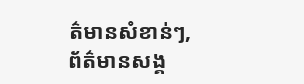ត៌មានសំខាន់ៗ, ព័ត៌មានសង្គ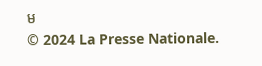ម
© 2024 La Presse Nationale.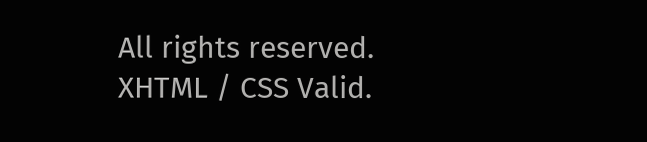All rights reserved. XHTML / CSS Valid.